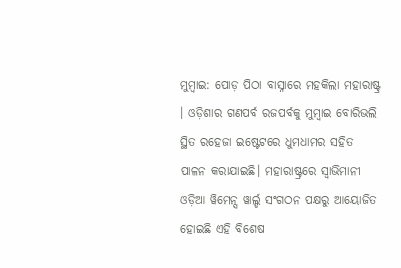ମୁମ୍ବାଇ: ପୋଡ଼ ପିଠା ବାସ୍ନାରେ ମହକିଲା ମହାରାଷ୍ଟ୍ର । ଓଡ଼ିଶାର ଗଣପର୍ବ ରଜପର୍ବକୁ ମୁମ୍ବାଇ ବୋରିଭଲି ସ୍ଥିତ ରହେଜା ଇଷ୍ଟେଟରେ ଧୁମଧାମର ସହିତ ପାଳନ କରାଯାଇଛି। ମହାରାଷ୍ଟ୍ରରେ ସ୍ବାଭିମାନୀ ଓଡ଼ିଆ ୱିମେନ୍ସ ୱାର୍ଲ୍ଡ ସଂଗଠନ ପକ୍ଷରୁ ଆୟୋଜିତ ହୋଇଛି ଏହି ବିଶେଷ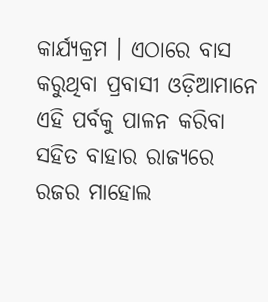କାର୍ଯ୍ୟକ୍ରମ । ଏଠାରେ ବାସ କରୁଥିବା ପ୍ରବାସୀ ଓଡ଼ିଆମାନେ ଏହି ପର୍ବକୁ ପାଳନ କରିବା ସହିତ ବାହାର ରାଜ୍ୟରେ ରଜର ମାହୋଲ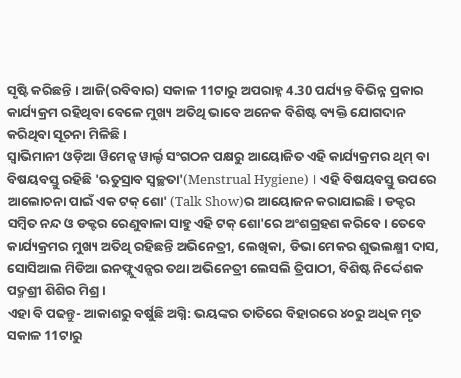ସୃଷ୍ଟି କରିଛନ୍ତି । ଆଜି(ରବିବାର) ସକାଳ 11ଟାରୁ ଅପରାହ୍ନ 4.30 ପର୍ଯ୍ୟନ୍ତ ବିଭିନ୍ନ ପ୍ରକାର କାର୍ଯ୍ୟକ୍ରମ ରହିଥିବା ବେଳେ ମୁଖ୍ୟ ଅତିଥି ଭାବେ ଅନେକ ବିଶିଷ୍ଟ ବ୍ୟକ୍ତି ଯୋଗଦାନ କରିଥିବା ସୂଚନା ମିଳିଛି ।
ସ୍ବାଭିମାନୀ ଓଡ଼ିଆ ୱିମେନ୍ସ ୱାର୍ଲ୍ଡ ସଂଗଠନ ପକ୍ଷରୁ ଆୟୋଜିତ ଏହି କାର୍ଯ୍ୟକ୍ରମର ଥିମ୍ ବା ବିଷୟବସ୍ତୁ ରହିଛି 'ଋତୁସ୍ରାବ ସ୍ବଚ୍ଛତା'(Menstrual Hygiene) । ଏହି ବିଷୟବସ୍ତୁ ଉପରେ ଆଲୋଚନା ପାଇଁ ଏକ ଟକ୍ ଶୋ' (Talk Show)ର ଆୟୋଜନ କରାଯାଇଛି । ଡକ୍ଟର ସମ୍ବିତ ନନ୍ଦ ଓ ଡକ୍ଟର ରେଣୁବାଳା ସାହୁ ଏହି ଟକ୍ ଶୋ'ରେ ଅଂଶଗ୍ରହଣ କରିବେ । ତେବେ କାର୍ଯ୍ୟକ୍ରମର ମୁଖ୍ୟ ଅତିଥି ରହିଛନ୍ତି ଅଭିନେତ୍ରୀ, ଲେଖିକା, ଡିଭା ମେକର ଶୁଭଲକ୍ଷ୍ମୀ ଦାସ, ସୋସିଆଲ ମିଡିଆ ଇନଫ୍ଲୁଏନ୍ସର ତଥା ଅଭିନେତ୍ରୀ ଲେସଲି ତ୍ରିପାଠୀ, ବିଶିଷ୍ଟ ନିର୍ଦ୍ଦେଶକ ପଦ୍ମଶ୍ରୀ ଶିଶିର ମିଶ୍ର ।
ଏହା ବି ପଢନ୍ତୁ- ଆକାଶରୁ ବର୍ଷୁଛି ଅଗ୍ନି: ଭୟଙ୍କର ତାତିରେ ବିହାରରେ ୪୦ରୁ ଅଧିକ ମୃତ
ସକାଳ 11ଟାରୁ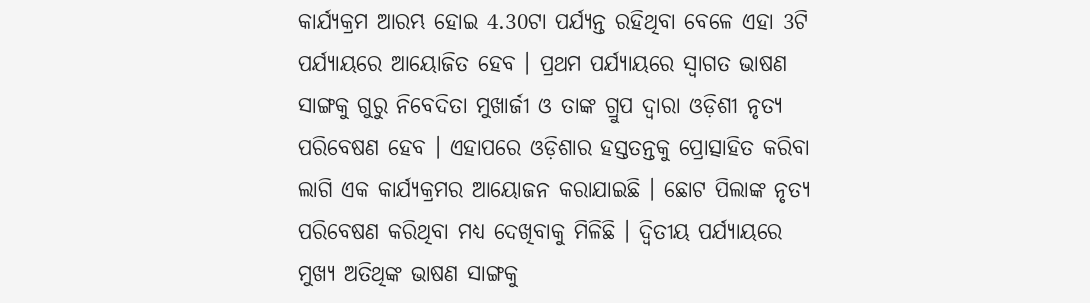କାର୍ଯ୍ୟକ୍ରମ ଆରମ୍ଭ ହୋଇ 4.30ଟା ପର୍ଯ୍ୟନ୍ତ ରହିଥିବା ବେଳେ ଏହା 3ଟି ପର୍ଯ୍ୟାୟରେ ଆୟୋଜିତ ହେବ । ପ୍ରଥମ ପର୍ଯ୍ୟାୟରେ ସ୍ବାଗତ ଭାଷଣ ସାଙ୍ଗକୁ ଗୁରୁ ନିବେଦିତା ମୁଖାର୍ଜୀ ଓ ତାଙ୍କ ଗ୍ରୁପ ଦ୍ବାରା ଓଡ଼ିଶୀ ନୃତ୍ୟ ପରିବେଷଣ ହେବ । ଏହାପରେ ଓଡ଼ିଶାର ହସ୍ତତନ୍ତକୁ ପ୍ରୋତ୍ସାହିତ କରିବା ଲାଗି ଏକ କାର୍ଯ୍ୟକ୍ରମର ଆୟୋଜନ କରାଯାଇଛି । ଛୋଟ ପିଲାଙ୍କ ନୃତ୍ୟ ପରିବେଷଣ କରିଥିବା ମଧ୍ୟ ଦେଖିବାକୁ ମିଳିଛି । ଦ୍ବିତୀୟ ପର୍ଯ୍ୟାୟରେ ମୁଖ୍ୟ ଅତିଥିଙ୍କ ଭାଷଣ ସାଙ୍ଗକୁ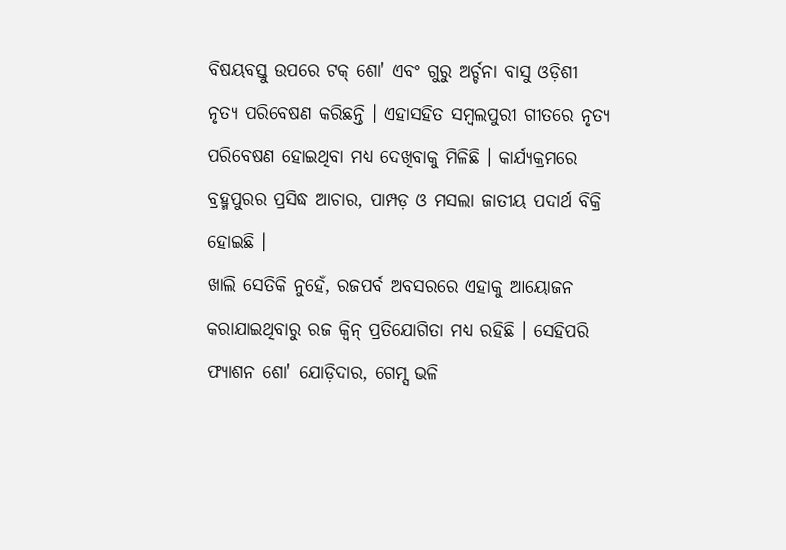ବିଷୟବସ୍ତୁ ଉପରେ ଟକ୍ ଶୋ' ଏବଂ ଗୁରୁ ଅର୍ଚ୍ଚନା ବାସୁ ଓଡ଼ିଶୀ ନୃତ୍ୟ ପରିବେଷଣ କରିଛନ୍ତି । ଏହାସହିତ ସମ୍ବଲପୁରୀ ଗୀତରେ ନୃତ୍ୟ ପରିବେଷଣ ହୋଇଥିବା ମଧ୍ୟ ଦେଖିବାକୁ ମିଳିଛି । କାର୍ଯ୍ୟକ୍ରମରେ ବ୍ରହ୍ମପୁରର ପ୍ରସିଦ୍ଧ ଆଚାର, ପାମ୍ପଡ଼ ଓ ମସଲା ଜାତୀୟ ପଦାର୍ଥ ବିକ୍ରି ହୋଇଛି ।
ଖାଲି ସେତିକି ନୁହେଁ, ରଜପର୍ବ ଅବସରରେ ଏହାକୁ ଆୟୋଜନ କରାଯାଇଥିବାରୁ ରଜ କ୍ବିନ୍ ପ୍ରତିଯୋଗିତା ମଧ୍ୟ ରହିଛି । ସେହିପରି ଫ୍ୟାଶନ ଶୋ' ଯୋଡ଼ିଦାର, ଗେମ୍ସ ଭଳି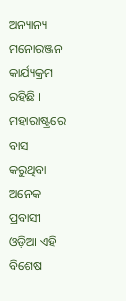ଅନ୍ୟାନ୍ୟ ମନୋରଞ୍ଜନ କାର୍ଯ୍ୟକ୍ରମ ରହିଛି । ମହାରାଷ୍ଟ୍ରରେ ବାସ କରୁଥିବା ଅନେକ ପ୍ରବାସୀ ଓଡ଼ିଆ ଏହି ବିଶେଷ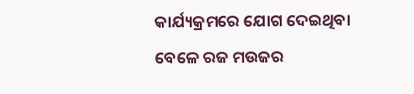କାର୍ଯ୍ୟକ୍ରମରେ ଯୋଗ ଦେଇଥିବା ବେଳେ ରଜ ମଉଜର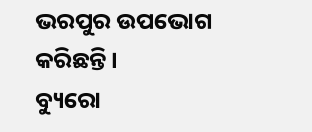ଭରପୁର ଉପଭୋଗ କରିଛନ୍ତି ।
ବ୍ୟୁରୋ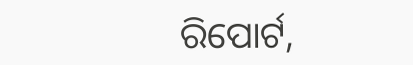ରିପୋର୍ଟ,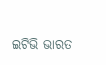ଇଟିଭି ଭାରତ